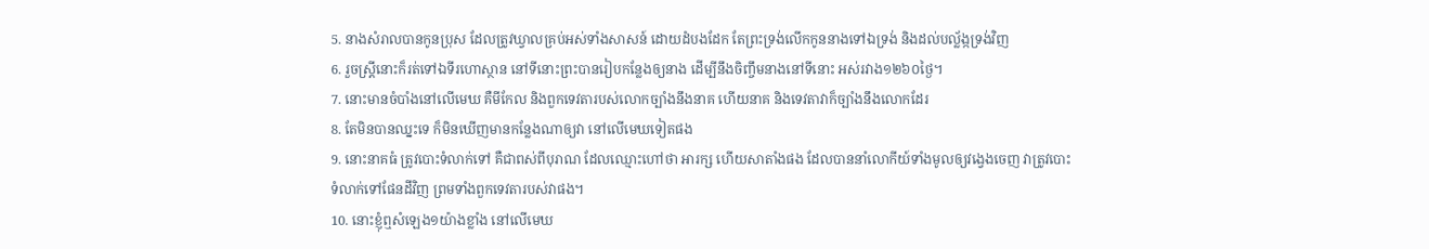5. នាងសំរាលបានកូនប្រុស ដែលត្រូវឃ្វាលគ្រប់អស់ទាំងសាសន៍ ដោយដំបងដែក តែព្រះទ្រង់លើកកូននាងទៅឯទ្រង់ និងដល់បល្ល័ង្កទ្រង់វិញ
6. រួចស្ត្រីនោះក៏រត់ទៅឯទីរហោស្ថាន នៅទីនោះព្រះបានរៀបកន្លែងឲ្យនាង ដើម្បីនឹងចិញ្ចឹមនាងនៅទីនោះ អស់រវាង១២៦០ថ្ងៃ។
7. នោះមានចំបាំងនៅលើមេឃ គឺមីកែល និងពួកទេវតារបស់លោកច្បាំងនឹងនាគ ហើយនាគ និងទេវតាវាក៏ច្បាំងនឹងលោកដែរ
8. តែមិនបានឈ្នះទេ ក៏មិនឃើញមានកន្លែងណាឲ្យវា នៅលើមេឃទៀតផង
9. នោះនាគធំ ត្រូវបោះទំលាក់ទៅ គឺជាពស់ពីបុរាណ ដែលឈ្មោះហៅថា អារក្ស ហើយសាតាំងផង ដែលបាននាំលោកីយ៍ទាំងមូលឲ្យវង្វេងចេញ វាត្រូវបោះទំលាក់ទៅផែនដីវិញ ព្រមទាំងពួកទេវតារបស់វាផង។
10. នោះខ្ញុំឮសំឡេង១យ៉ាងខ្លាំង នៅលើមេឃ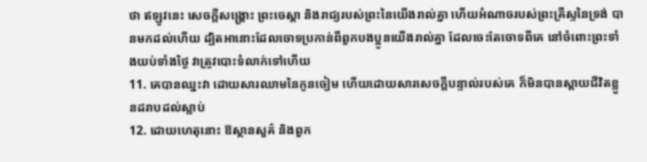ថា ឥឡូវនេះ សេចក្ដីសង្គ្រោះ ព្រះចេស្តា និងរាជ្យរបស់ព្រះនៃយើងរាល់គ្នា ហើយអំណាចរបស់ព្រះគ្រីស្ទនៃទ្រង់ បានមកដល់ហើយ ដ្បិតអានោះដែលចោទប្រកាន់ពីពួកបងប្អូនយើងរាល់គ្នា ដែលចេះតែចោទពីគេ នៅចំពោះព្រះទាំងយប់ទាំងថ្ងៃ វាត្រូវបោះទំលាក់ទៅហើយ
11. គេបានឈ្នះវា ដោយសារឈាមនៃកូនចៀម ហើយដោយសារសេចក្ដីបន្ទាល់របស់គេ ក៏មិនបានស្តាយជីវិតខ្លួនដរាបដល់ស្លាប់
12. ដោយហេតុនោះ ឱស្ថានសួគ៌ និងពួក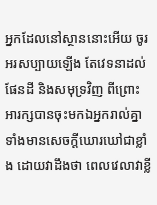អ្នកដែលនៅស្ថាននោះអើយ ចូរអរសប្បាយឡើង តែវេទនាដល់ផែនដី និងសមុទ្រវិញ ពីព្រោះអារក្សបានចុះមកឯអ្នករាល់គ្នា ទាំងមានសេចក្ដីឃោរឃៅជាខ្លាំង ដោយវាដឹងថា ពេលវេលាវាខ្លី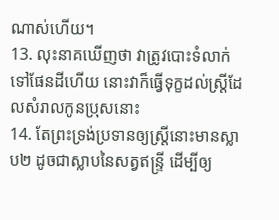ណាស់ហើយ។
13. លុះនាគឃើញថា វាត្រូវបោះទំលាក់ទៅផែនដីហើយ នោះវាក៏ធ្វើទុក្ខដល់ស្ត្រីដែលសំរាលកូនប្រុសនោះ
14. តែព្រះទ្រង់ប្រទានឲ្យស្ត្រីនោះមានស្លាប២ ដូចជាស្លាបនៃសត្វឥន្ទ្រី ដើម្បីឲ្យ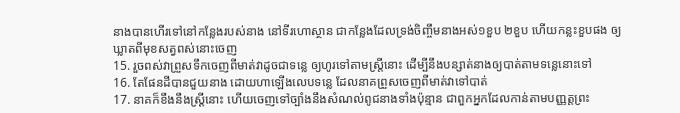នាងបានហើរទៅនៅកន្លែងរបស់នាង នៅទីរហោស្ថាន ជាកន្លែងដែលទ្រង់ចិញ្ចឹមនាងអស់១ខួប ២ខួប ហើយកន្លះខួបផង ឲ្យឃ្លាតពីមុខសត្វពស់នោះចេញ
15. រួចពស់វាព្រួសទឹកចេញពីមាត់វាដូចជាទន្លេ ឲ្យហូរទៅតាមស្ត្រីនោះ ដើម្បីនឹងបន្សាត់នាងឲ្យបាត់តាមទន្លេនោះទៅ
16. តែផែនដីបានជួយនាង ដោយហាឡើងលេបទន្លេ ដែលនាគព្រួសចេញពីមាត់វាទៅបាត់
17. នាគក៏ខឹងនឹងស្ត្រីនោះ ហើយចេញទៅច្បាំងនឹងសំណល់ពូជនាងទាំងប៉ុន្មាន ជាពួកអ្នកដែលកាន់តាមបញ្ញត្តព្រះ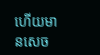ហើយមានសេច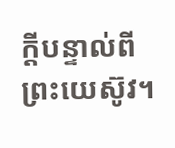ក្ដីបន្ទាល់ពីព្រះយេស៊ូវ។